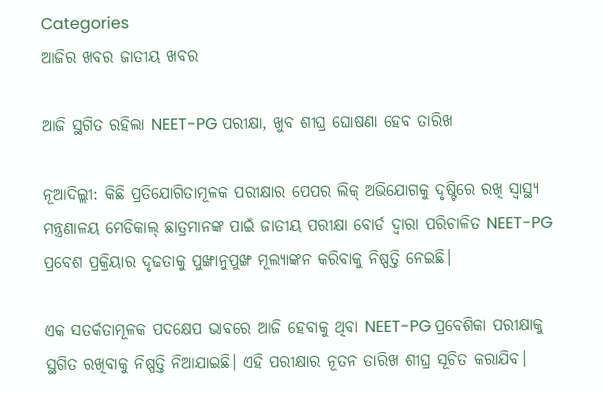Categories
ଆଜିର ଖବର ଜାତୀୟ ଖବର

ଆଜି ସ୍ଥଗିତ ରହିଲା NEET-PG ପରୀକ୍ଷା, ଖୁବ ଶୀଘ୍ର ଘୋଷଣା ହେବ ତାରିଖ

ନୂଆଦିଲ୍ଲୀ: କିଛି ପ୍ରତିଯୋଗିତାମୂଳକ ପରୀକ୍ଷାର ପେପର ଲିକ୍ ଅଭିଯୋଗକୁ ଦୃଷ୍ଟିରେ ରଖି ସ୍ୱାସ୍ଥ୍ୟ ମନ୍ତ୍ରଣାଳୟ ମେଡିକାଲ୍ ଛାତ୍ରମାନଙ୍କ ପାଇଁ ଜାତୀୟ ପରୀକ୍ଷା ବୋର୍ଡ ଦ୍ୱାରା ପରିଚାଳିତ NEET-PG ପ୍ରବେଶ ପ୍ରକ୍ରିୟାର ଦୃଢତାକୁ ପୁଙ୍ଖାନୁପୁଙ୍ଖ ମୂଲ୍ୟାଙ୍କନ କରିବାକୁ ନିଷ୍ପତ୍ତି ନେଇଛି।

ଏକ ସତର୍କତାମୂଳକ ପଦକ୍ଷେପ ଭାବରେ ଆଜି ହେବାକୁ ଥିବା NEET-PG ପ୍ରବେଶିକା ପରୀକ୍ଷାକୁ ସ୍ଥଗିତ ରଖିବାକୁ ନିଷ୍ପତ୍ତି ନିଆଯାଇଛି। ଏହି ପରୀକ୍ଷାର ନୂତନ ତାରିଖ ଶୀଘ୍ର ସୂଚିତ କରାଯିବ।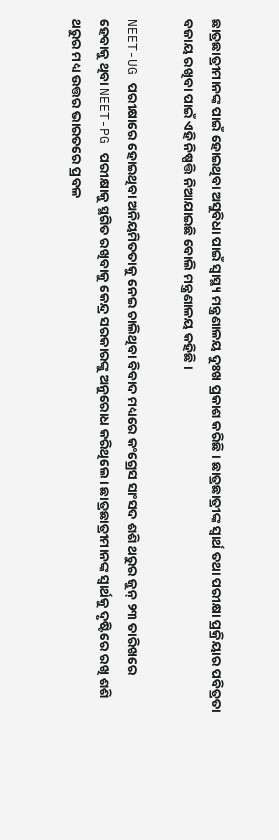ଛାତ୍ରଛାତ୍ରୀମାନଙ୍କ ପାଇଁ ହୋଇଥିବା ଅସୁବିଧା ପାଇଁ ସ୍ୱାସ୍ଥ୍ୟ ମନ୍ତ୍ରଣାଳୟ ଦୁଃଖ ପ୍ରକାଶ କରିଛି। ଛାତ୍ରଛାତ୍ରୀଙ୍କ ସ୍ୱାର୍ଥ ତଥା ପରୀକ୍ଷା ପ୍ରକ୍ରିୟାର ପବିତ୍ରତା ବଜାୟ ରଖିବା ପାଇଁ ଏହି ନିଷ୍ପତ୍ତି ନିଆଯାଇଛି ବୋଲି ମନ୍ତ୍ରଣାଳୟ କହିଛି।

NEET-UG ପରୀକ୍ଷାରେ ହୋଇଥିବା ଅନିୟମିତତାକୁ ନେଇ ଚାଲିଥିବା ବିବାଦ ମଧ୍ୟରେ କଂଗ୍ରେସ ସାଂସଦ ଶଶି ଥରୁର ଜୁନ୍ ୨୩ ତାରିଖରେ ହେବାକୁ ଥିବା NEET-PG ପରୀକ୍ଷାକୁ ସ୍ଥଗିତ ରଖିବାକୁ କେନ୍ଦ୍ର ସରକାରଙ୍କୁ ଅନୁରୋଧ କରିଥିଲେ। ଛାତ୍ରଛାତ୍ରୀମାନଙ୍କ ସ୍ୱାର୍ଥକୁ ଦୃଷ୍ଟିରେ ରଖି ଶଶି ଥରୁର ମଧ୍ୟ ଉତ୍ତର ଭାରତରେ ପ୍ରବଳ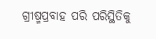ଗ୍ରୀଷ୍ମପ୍ରବାହ ପରି ପରିସ୍ଥିତିକୁ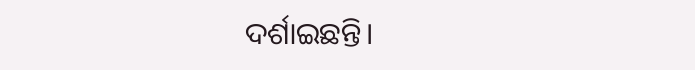ଦର୍ଶାଇଛନ୍ତି।